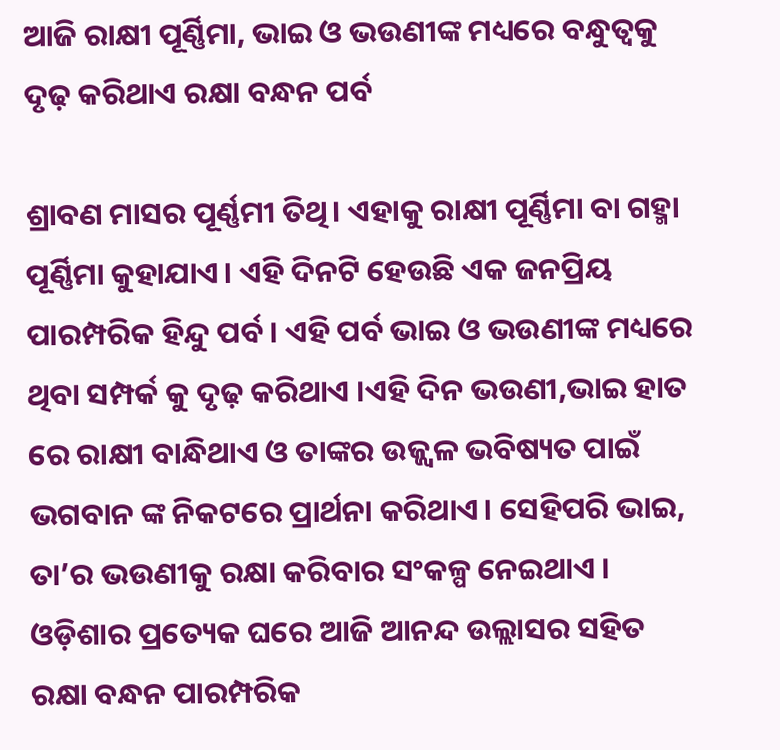ଆଜି ରାକ୍ଷୀ ପୂର୍ଣ୍ଣିମା, ଭାଇ ଓ ଭଉଣୀଙ୍କ ମଧ୍ୟରେ ବନ୍ଧୁତ୍ୱକୁ ଦୃଢ଼ କରିଥାଏ ରକ୍ଷା ବନ୍ଧନ ପର୍ବ

ଶ୍ରାବଣ ମାସର ପୂର୍ଣ୍ଣମୀ ତିଥି। ଏହାକୁ ରାକ୍ଷୀ ପୂର୍ଣ୍ଣିମା ବା ଗହ୍ମା ପୂର୍ଣ୍ଣିମା କୁହାଯାଏ। ଏହି ଦିନଟି ହେଉଛି ଏକ ଜନପ୍ରିୟ ପାରମ୍ପରିକ ହିନ୍ଦୁ ପର୍ବ । ଏହି ପର୍ବ ଭାଇ ଓ ଭଉଣୀଙ୍କ ମଧ୍ୟରେ ଥିବା ସମ୍ପର୍କ କୁ ଦୃଢ଼ କରିଥାଏ ।ଏହି ଦିନ ଭଉଣୀ,ଭାଇ ହାତ ରେ ରାକ୍ଷୀ ବାନ୍ଧିଥାଏ ଓ ତାଙ୍କର ଉଜ୍ଜ୍ୱଳ ଭବିଷ୍ୟତ ପାଇଁ ଭଗବାନ ଙ୍କ ନିକଟରେ ପ୍ରାର୍ଥନା କରିଥାଏ। ସେହିପରି ଭାଇ, ତା’ର ଭଉଣୀକୁ ରକ୍ଷା କରିବାର ସଂକଳ୍ପ ନେଇଥାଏ । ଓଡ଼ିଶାର ପ୍ରତ୍ୟେକ ଘରେ ଆଜି ଆନନ୍ଦ ଉଲ୍ଲାସର ସହିତ ରକ୍ଷା ବନ୍ଧନ ପାରମ୍ପରିକ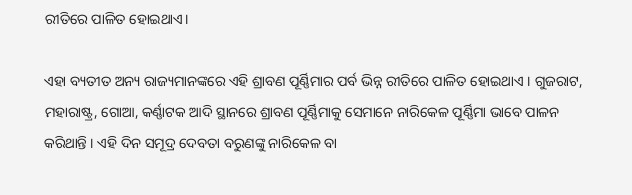ରୀତିରେ ପାଳିତ ହୋଇଥାଏ।

ଏହା ବ୍ୟତୀତ ଅନ୍ୟ ରାଜ୍ୟମାନଙ୍କରେ ଏହି ଶ୍ରାବଣ ପୂର୍ଣ୍ଣିମାର ପର୍ବ ଭିନ୍ନ ରୀତିରେ ପାଳିତ ହୋଇଥାଏ । ଗୁଜରାଟ, ମହାରାଷ୍ଟ୍ର, ଗୋଆ, କର୍ଣ୍ଣାଟକ ଆଦି ସ୍ଥାନରେ ଶ୍ରାବଣ ପୂର୍ଣ୍ଣିମାକୁ ସେମାନେ ନାରିକେଳ ପୂର୍ଣ୍ଣିମା ଭାବେ ପାଳନ କରିଥାନ୍ତି । ଏହି ଦିନ ସମୂଦ୍ର ଦେବତା ବରୁଣଙ୍କୁ ନାରିକେଳ ବା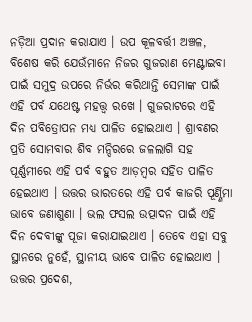ନଡ଼ିଆ ପ୍ରଦାନ କରାଯାଏ । ଉପ କୂଳବର୍ତ୍ତୀ ଅଞ୍ଚଳ, ବିଶେଷ କରି ଯେଉଁମାନେ ନିଜର ଗୁଜରାଣ ମେଣ୍ଟାଇବା ପାଇଁ ସମୁଦ୍ର ଉପରେ ନିର୍ଭର କରିଥାନ୍ତି ସେମାଙ୍କ ପାଇଁ ଏହି ପର୍ବ ଯଥେଷ୍ଟ ମହତ୍ତ୍ୱ ରଖେ । ଗୁଜରାଟରେ ଏହି ଦିନ ପବିତ୍ରୋପନ ମଧ୍ୟ ପାଳିତ ହୋଇଥାଏ । ଶ୍ରାବଣର ପ୍ରତି ସୋମବାର ଶିବ ମନ୍ଦିରରେ ଜଳଲାଗି ସହ ପୂର୍ଣ୍ଣମୀରେ ଏହି ପର୍ବ ବହୁତ ଆଡ଼ମ୍ବର ସହିତ ପାଳିତ ହେଇଥାଏ । ଉତ୍ତର ଭାରତରେ ଏହି ପର୍ବ କାଜରି ପୂର୍ଣ୍ଣିମା ଭାବେ ଜଣାଶୁଣା । ଭଲ ଫସଲ ଉତ୍ପାଦନ ପାଇଁ ଏହି ଦିନ ଦେବୀଙ୍କୁ ପୂଜା କରାଯାଇଥାଏ । ତେବେ ଏହା ସବୁ ସ୍ଥାନରେ ନୁହେଁ, ସ୍ଥାନୀୟ ଭାବେ ପାଳିତ ହୋଇଥାଏ । ଉତ୍ତର ପ୍ରଦେଶ,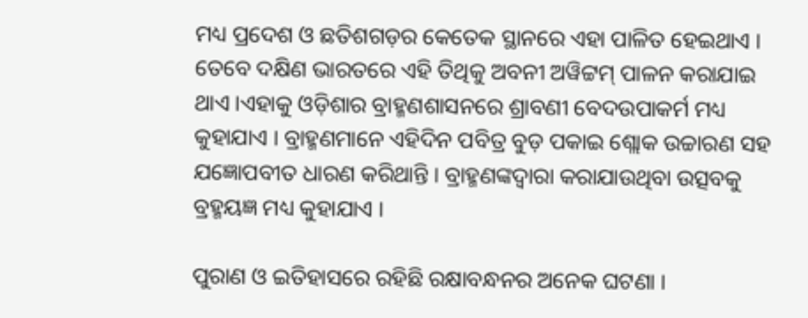ମଧ୍ୟ ପ୍ରଦେଶ ଓ ଛତିଶଗଡ଼ର କେତେକ ସ୍ଥାନରେ ଏହା ପାଳିତ ହେଇଥାଏ । ତେବେ ଦକ୍ଷିଣ ଭାରତରେ ଏହି ତିଥିକୁ ଅବନୀ ଅୱିଟ୍ଟମ୍ ପାଳନ କରାଯାଇ ଥାଏ ।ଏହାକୁ ଓଡ଼ିଶାର ବ୍ରାହ୍ମଣଶାସନରେ ଶ୍ରାବଣୀ ବେଦଉପାକର୍ମ ମଧ୍ୟ କୁହାଯାଏ । ବ୍ରାହ୍ମଣମାନେ ଏହିଦିନ ପବିତ୍ର ବୁଡ଼ ପକାଇ ଶ୍ଲୋକ ଉଚ୍ଚାରଣ ସହ ଯଜ୍ଞୋପବୀତ ଧାରଣ କରିଥାନ୍ତି । ବ୍ରାହ୍ମଣଙ୍କଦ୍ୱାରା କରାଯାଉଥିବା ଉତ୍ସବକୁ ବ୍ରହ୍ମୟଜ୍ଞ ମଧ୍ୟ କୁହାଯାଏ ।

ପୁରାଣ ଓ ଇତିହାସରେ ରହିଛି ରକ୍ଷାବନ୍ଧନର ଅନେକ ଘଟଣା ।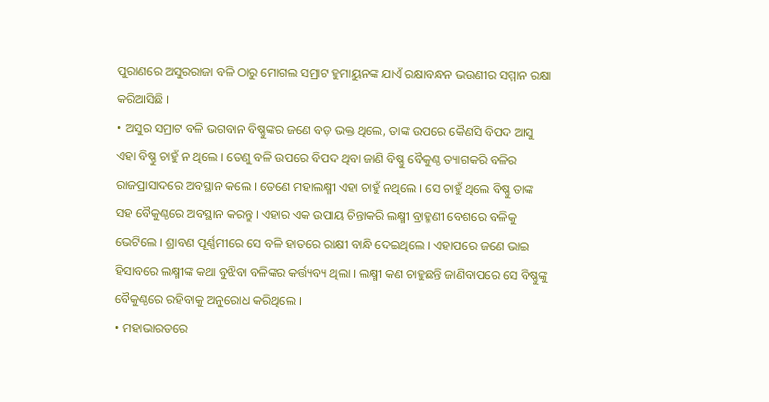ପୁରାଣରେ ଅସୁରରାଜା ବଳି ଠାରୁ ମୋଗଲ ସମ୍ରାଟ ହୁମାୟୁନଙ୍କ ଯାଏଁ ରକ୍ଷାବନ୍ଧନ ଭଉଣୀର ସମ୍ମାନ ରକ୍ଷା କରିଆସିଛି ।
• ଅସୁର ସମ୍ରାଟ ବଳି ଭଗବାନ ବିଷ୍ଣୁଙ୍କର ଜଣେ ବଡ଼ ଭକ୍ତ ଥିଲେ, ତାଙ୍କ ଉପରେ କୈଣସି ବିପଦ ଆସୁ ଏହା ବିଷ୍ଣୁ ଚାହୁଁ ନ ଥିଲେ । ତେଣୁ ବଳି ଉପରେ ବିପଦ ଥିବା ଜାଣି ବିଷ୍ଣୁ ବୈକୁଣ୍ଠ ତ୍ୟାଗକରି ବଳିର ରାଜପ୍ରାସାଦରେ ଅବସ୍ଥାନ କଲେ । ତେଣେ ମହାଲକ୍ଷ୍ମୀ ଏହା ଚାହୁଁ ନଥିଲେ । ସେ ଚାହୁଁ ଥିଲେ ବିଷ୍ଣୁ ତାଙ୍କ ସହ ବୈକୁଣ୍ଠରେ ଅବସ୍ଥାନ କରନ୍ତୁ । ଏହାର ଏକ ଉପାୟ ଚିନ୍ତାକରି ଲକ୍ଷ୍ମୀ ବ୍ରାହ୍ମଣୀ ବେଶରେ ବଳିକୁ ଭେଟିଲେ । ଶ୍ରାବଣ ପୂର୍ଣ୍ଣମୀରେ ସେ ବଳି ହାତରେ ରାକ୍ଷୀ ବାନ୍ଧି ଦେଇଥିଲେ । ଏହାପରେ ଜଣେ ଭାଇ ହିସାବରେ ଲକ୍ଷ୍ମୀଙ୍କ କଥା ବୁଝିବା ବଳିଙ୍କର କର୍ତ୍ତ୍ୟବ୍ୟ ଥିଲା । ଲକ୍ଷ୍ମୀ କଣ ଚାହୁଛନ୍ତି ଜାଣିବାପରେ ସେ ବିଷ୍ଣୁଙ୍କୁ ବୈକୁଣ୍ଠରେ ରହିବାକୁ ଅନୁରୋଧ କରିଥିଲେ ।
• ମହାଭାରତରେ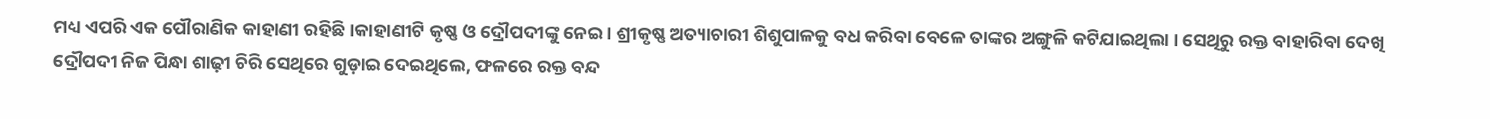ମଧ୍ୟ ଏପରି ଏକ ପୌରାଣିକ କାହାଣୀ ରହିଛି।କାହାଣୀଟି କୃଷ୍ଣ ଓ ଦ୍ରୌପଦୀଙ୍କୁ ନେଇ । ଶ୍ରୀକୃଷ୍ଣ ଅତ୍ୟାଚାରୀ ଶିଶୁପାଳକୁ ବଧ କରିବା ବେଳେ ତାଙ୍କର ଅଙ୍ଗୁଳି କଟିଯାଇଥିଲା । ସେଥିରୁ ରକ୍ତ ବାହାରିବା ଦେଖି ଦ୍ରୌପଦୀ ନିଜ ପିନ୍ଧା ଶାଢ଼ୀ ଚିରି ସେଥିରେ ଗୁଡ଼ାଇ ଦେଇଥିଲେ, ଫଳରେ ରକ୍ତ ବନ୍ଦ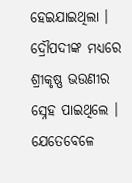ହେଇଯାଇଥିଲା । ଦ୍ରୌପଦୀଙ୍କ ମଧ୍ୟରେ ଶ୍ରୀକୃଷ୍ଣ ଭଉଣୀର ସ୍ନେହ ପାଇଥିଲେ । ଯେତେବେଳେ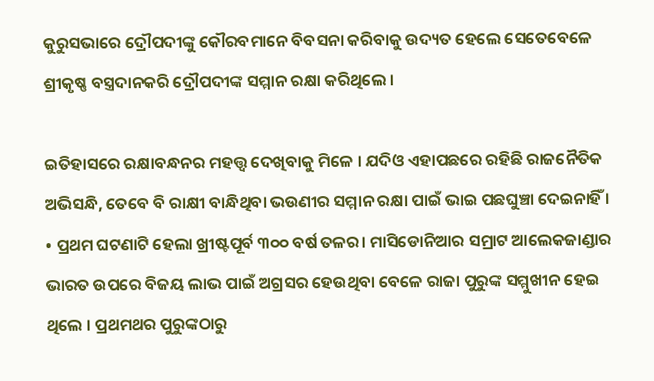କୁରୁସଭାରେ ଦ୍ରୌପଦୀଙ୍କୁ କୌରବମାନେ ବିବସନା କରିବାକୁ ଉଦ୍ୟତ ହେଲେ ସେତେବେଳେ ଶ୍ରୀକୃଷ୍ଣ ବସ୍ତ୍ରଦାନକରି ଦ୍ରୌପଦୀଙ୍କ ସମ୍ମାନ ରକ୍ଷା କରିଥିଲେ ।

ଇତିହାସରେ ରକ୍ଷାବନ୍ଧନର ମହତ୍ତ୍ୱ ଦେଖିବାକୁ ମିଳେ । ଯଦିଓ ଏହାପଛରେ ରହିଛି ରାଜନୈତିକ ଅଭିସନ୍ଧି, ତେବେ ବି ରାକ୍ଷୀ ବାନ୍ଧିଥିବା ଭଉଣୀର ସମ୍ମାନ ରକ୍ଷା ପାଇଁ ଭାଇ ପଛଘୁଞ୍ଚା ଦେଇନାହିଁ ।
• ପ୍ରଥମ ଘଟଣାଟି ହେଲା ଖ୍ରୀଷ୍ଟପୂର୍ବ ୩୦୦ ବର୍ଷ ତଳର। ମାସିଡୋନିଆର ସମ୍ରାଟ ଆଲେକଜାଣ୍ଡାର ଭାରତ ଉପରେ ବିଜୟ ଲାଭ ପାଇଁ ଅଗ୍ରସର ହେଉଥିବା ବେଳେ ରାଜା ପୁରୁଙ୍କ ସମ୍ମୁଖୀନ ହେଇ ଥିଲେ । ପ୍ରଥମଥର ପୁରୁଙ୍କଠାରୁ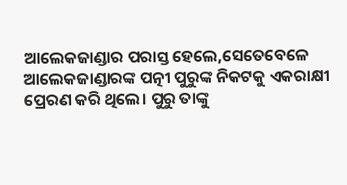ଆଲେକଜାଣ୍ଡାର ପରାସ୍ତ ହେଲେ,ସେତେବେଳେ ଆଲେକଜାଣ୍ଡାରଙ୍କ ପତ୍ନୀ ପୁରୁଙ୍କ ନିକଟକୁ ଏକରାକ୍ଷୀ ପ୍ରେରଣ କରି ଥିଲେ। ପୁରୁ ତାଙ୍କୁ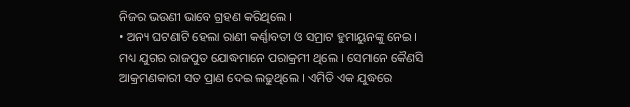ନିଜର ଭଉଣୀ ଭାବେ ଗ୍ରହଣ କରିଥିଲେ ।
• ଅନ୍ୟ ଘଟଣାଟି ହେଲା ରାଣୀ କର୍ଣ୍ଣାବତୀ ଓ ସମ୍ରାଟ ହୁମାୟୁନଙ୍କୁ ନେଇ । ମଧ୍ୟ ଯୁଗର ରାଜପୁତ ଯୋଦ୍ଧମାନେ ପରାକ୍ରମୀ ଥିଲେ । ସେମାନେ କୈଣସି ଆକ୍ରମଣକାରୀ ସତ ପ୍ରାଣ ଦେଇ ଲଢୁଥିଲେ । ଏମିତି ଏକ ଯୁଦ୍ଧରେ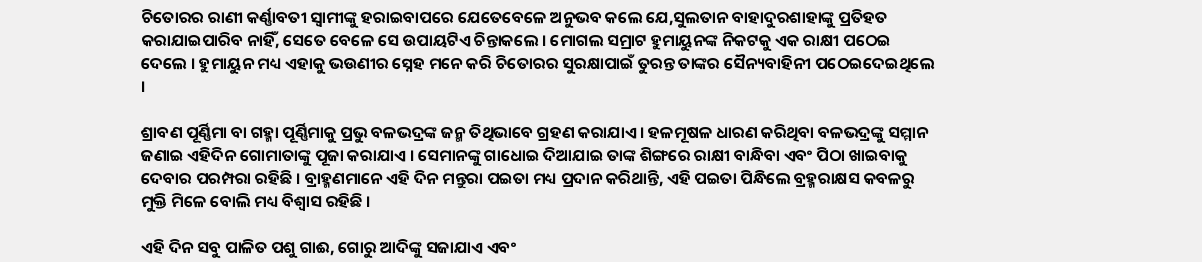ଚିତୋରର ରାଣୀ କର୍ଣ୍ଣାବତୀ ସ୍ୱାମୀଙ୍କୁ ହରାଇବାପରେ ଯେତେବେଳେ ଅନୁଭବ କଲେ ଯେ,ସୁଲତାନ ବାହାଦୁରଶାହାଙ୍କୁ ପ୍ରତିହତ କରାଯାଇପାରିବ ନାହିଁ, ସେତେ ବେଳେ ସେ ଉପାୟଟିଏ ଚିନ୍ତାକଲେ । ମୋଗଲ ସମ୍ରାଟ ହୁମାୟୁନଙ୍କ ନିକଟକୁ ଏକ ରାକ୍ଷୀ ପଠେଇ ଦେଲେ । ହୁମାୟୁନ ମଧ୍ୟ ଏହାକୁ ଭଉଣୀର ସ୍ନେହ ମନେ କରି ଚିତୋରର ସୁରକ୍ଷାପାଇଁ ତୁରନ୍ତ ତାଙ୍କର ସୈନ୍ୟବାହିନୀ ପଠେଇଦେଇଥିଲେ ।

ଶ୍ରାବଣ ପୂର୍ଣ୍ଣିମା ବା ଗହ୍ମା ପୂର୍ଣ୍ଣିମାକୁ ପ୍ରଭୁ ବଳଭଦ୍ରଙ୍କ ଜନ୍ମ ତିଥିଭାବେ ଗ୍ରହଣ କରାଯାଏ । ହଳମୂଷଳ ଧାରଣ କରିଥିବା ବଳଭଦ୍ରଙ୍କୁ ସମ୍ମାନ ଜଣାଇ ଏହିଦିନ ଗୋମାତାଙ୍କୁ ପୂଜା କରାଯାଏ । ସେମାନଙ୍କୁ ଗାଧୋଇ ଦିଆଯାଇ ତାଙ୍କ ଶିଙ୍ଗରେ ରାକ୍ଷୀ ବାନ୍ଧିବା ଏବଂ ପିଠା ଖାଇବାକୁ ଦେବାର ପରମ୍ପରା ରହିଛି । ବ୍ରାହ୍ମଣମାନେ ଏହି ଦିନ ମନ୍ତୁରା ପଇତା ମଧ୍ୟ ପ୍ରଦାନ କରିଥାନ୍ତି, ଏହି ପଇତା ପିନ୍ଧିଲେ ବ୍ରହ୍ମରାକ୍ଷସ କବଳରୁ ମୁକ୍ତି ମିଳେ ବୋଲି ମଧ୍ୟ ବିଶ୍ୱାସ ରହିଛି ।

ଏହି ଦିନ ସବୁ ପାଳିତ ପଶୁ ଗାଈ, ଗୋରୁ ଆଦିଙ୍କୁ ସଜାଯାଏ ଏବଂ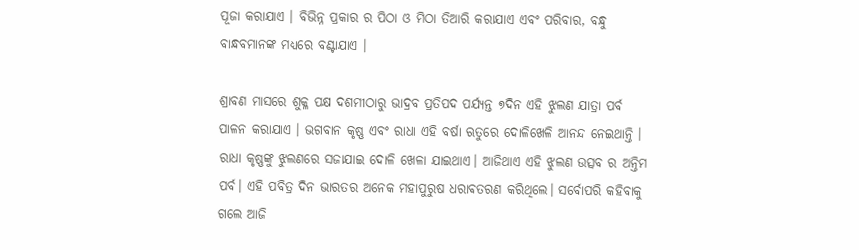ପୂଜା କରାଯାଏ । ବିଭିନ୍ନ ପ୍ରକାର ର ପିଠା ଓ ମିଠା ତିଆରି କରାଯାଏ ଏବଂ ପରିବାର, ବନ୍ଧୁ ବାନ୍ଧବମାନଙ୍କ ମଧ୍ୟରେ ବଣ୍ଟାଯାଏ ।

ଶ୍ରାବଣ ମାସରେ ଶୁକ୍ଳ ପକ୍ଷ ଦଶମୀଠାରୁ ଭାଦ୍ରବ ପ୍ରତିପଦ ପର୍ଯ୍ୟନ୍ତ ୭ଦିନ ଏହି ଝୁଲଣ ଯାତ୍ରା ପର୍ବ ପାଳନ କରାଯାଏ । ଭଗବାନ କୃଷ୍ଣ ଏବଂ ରାଧା ଏହି ବର୍ଷା ଋତୁରେ ଦୋଳିଖେଳି ଆନନ୍ଦ ନେଇଥାନ୍ତି । ରାଧା କୃଷ୍ଣଙ୍କୁ ଝୁଲଣରେ ସଜାଯାଇ ଦୋଳି ଖେଳା ଯାଇଥାଏ। ଆଜିଥାଏ ଏହି ଝୁଲଣ ଉତ୍ସବ ର ଅନ୍ତିମ ପର୍ବ। ଏହି ପବିତ୍ର ଦିନ ଭାରତର ଅନେକ ମହାପୁରୁଷ ଧରାଵତରଣ କରିଥିଲେ। ସର୍ବୋପରି କହିବାକୁ ଗଲେ ଆଜି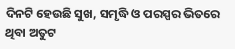ଦିନଟି ହେଉଛି ସୁଖ, ସମୃଦ୍ଧି ଓ ପରସ୍ପର ଭିତରେ ଥିବା ଅତୁଟ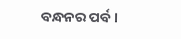ବନ୍ଧନର ପର୍ବ।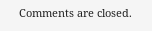Comments are closed.